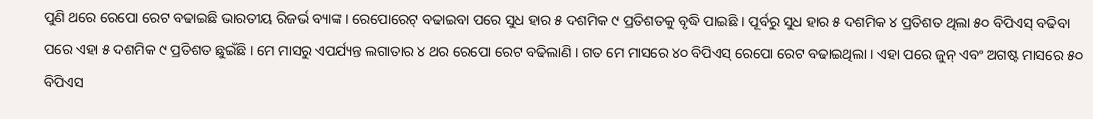ପୁଣି ଥରେ ରେପୋ ରେଟ ବଢାଇଛି ଭାରତୀୟ ରିଜର୍ଭ ବ୍ୟାଙ୍କ । ରେପୋରେଟ୍ ବଢାଇବା ପରେ ସୁଧ ହାର ୫ ଦଶମିକ ୯ ପ୍ରତିଶତକୁ ବୃଦ୍ଧି ପାଇଛି । ପୂର୍ବରୁ ସୁଧ ହାର ୫ ଦଶମିକ ୪ ପ୍ରତିଶତ ଥିଲା ୫୦ ବିପିଏସ୍ ବଢିବା ପରେ ଏହା ୫ ଦଶମିକ ୯ ପ୍ରତିଶତ ଛୁଇଁଛି । ମେ ମାସରୁ ଏପର୍ଯ୍ୟନ୍ତ ଲଗାତାର ୪ ଥର ରେପୋ ରେଟ ବଢିଲାଣି । ଗତ ମେ ମାସରେ ୪୦ ବିପିଏସ୍ ରେପୋ ରେଟ ବଢାଇଥିଲା । ଏହା ପରେ ଜୁନ୍ ଏବଂ ଅଗଷ୍ଟ ମାସରେ ୫୦ ବିପିଏସ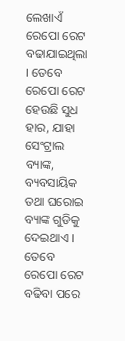ଲେଖାଏଁ ରେପୋ ରେଟ ବଢାଯାଇଥିଲା । ତେବେ ରେପୋ ରେଟ ହେଉଛି ସୁଧ ହାର, ଯାହା ସେଂଟ୍ରାଲ ବ୍ୟାଙ୍କ, ବ୍ୟବସାୟିକ ତଥା ଘରୋଇ ବ୍ୟାଙ୍କ ଗୁଡିକୁ ଦେଇଥାଏ । ତେବେ ରେପୋ ରେଟ ବଢିବା ପରେ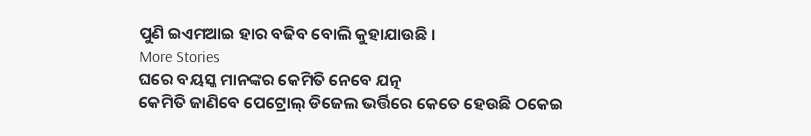ପୁଣି ଇଏମଆଇ ହାର ବଢିବ ବୋଲି କୁହାଯାଉଛି ।
More Stories
ଘରେ ବୟସ୍କ ମାନଙ୍କର କେମିତି ନେବେ ଯତ୍ନ
କେମିତି ଜାଣିବେ ପେଟ୍ରୋଲ୍ ଡିଜେଲ ଭର୍ତ୍ତିରେ କେତେ ହେଉଛି ଠକେଇ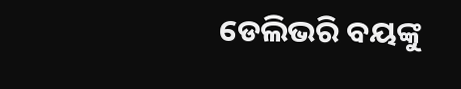ଡେଲିଭରି ବୟଙ୍କୁ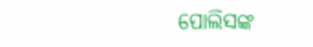ପୋଲିସଙ୍କ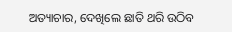ଅତ୍ୟାଚାର, ଦେଖିଲେ ଛାତି ଥରି ଉଠିବ